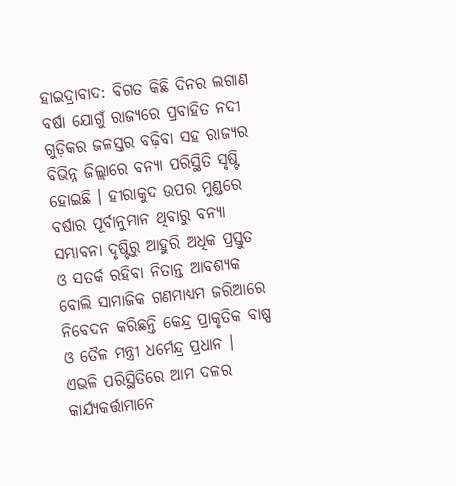ହାଇଦ୍ରାବାଦ: ବିଗତ କିଛି ଦିନର ଲଗାଣ ବର୍ଷା ଯୋଗୁଁ ରାଜ୍ୟରେ ପ୍ରବାହିତ ନଦୀ ଗୁଡ଼ିକର ଜଳସ୍ତର ବଢ଼ିବା ସହ ରାଜ୍ୟର ବିଭିନ୍ନ ଜିଲ୍ଲାରେ ବନ୍ୟା ପରିସ୍ଥିତି ସୃଷ୍ଟି ହୋଇଛି । ହୀରାକୁଦ ଉପର ମୁଣ୍ଡରେ ବର୍ଷାର ପୂର୍ବାନୁମାନ ଥିବାରୁ ବନ୍ୟା ସମ୍ଭାବନା ଦୃଷ୍ଟିରୁ ଆହୁରି ଅଧିକ ପ୍ରସ୍ତୁତ ଓ ସତର୍କ ରହିବା ନିତାନ୍ତ ଆବଶ୍ୟକ ବୋଲି ସାମାଜିକ ଗଣମାଧ୍ୟମ ଜରିଆରେ ନିବେଦନ କରିଛନ୍ତି କେନ୍ଦ୍ର ପ୍ରାକୃତିକ ବାଷ୍ପ ଓ ତୈଳ ମନ୍ତ୍ରୀ ଧର୍ମେନ୍ଦ୍ର ପ୍ରଧାନ ।
ଏଭଳି ପରିସ୍ଥିତିରେ ଆମ ଦଳର କାର୍ଯ୍ୟକର୍ତ୍ତାମାନେ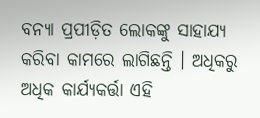ବନ୍ୟା ପ୍ରପୀଡ଼ିତ ଲୋକଙ୍କୁ ସାହାଯ୍ୟ କରିବା କାମରେ ଲାଗିଛନ୍ତି । ଅଧିକରୁ ଅଧିକ କାର୍ଯ୍ୟକର୍ତ୍ତା ଏହି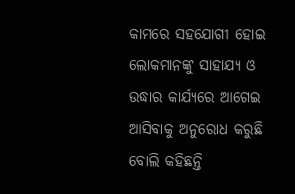କାମରେ ସହଯୋଗୀ ହୋଇ ଲୋକମାନଙ୍କୁ ସାହାଯ୍ୟ ଓ ଉଦ୍ଧାର କାର୍ଯ୍ୟରେ ଆଗେଇ ଆସିବାକୁ ଅନୁରୋଧ କରୁଛି ବୋଲି କହିଛନ୍ତି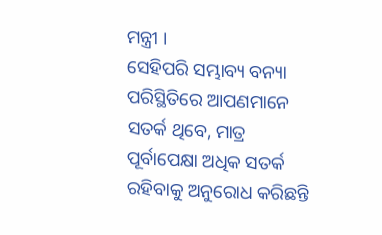ମନ୍ତ୍ରୀ ।
ସେହିପରି ସମ୍ଭାବ୍ୟ ବନ୍ୟା ପରିସ୍ଥିତିରେ ଆପଣମାନେ ସତର୍କ ଥିବେ, ମାତ୍ର ପୂର୍ବାପେକ୍ଷା ଅଧିକ ସତର୍କ ରହିବାକୁ ଅନୁରୋଧ କରିଛନ୍ତି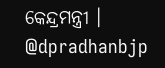କେନ୍ଦ୍ରମନ୍ତ୍ରୀ ।
@dpradhanbjp